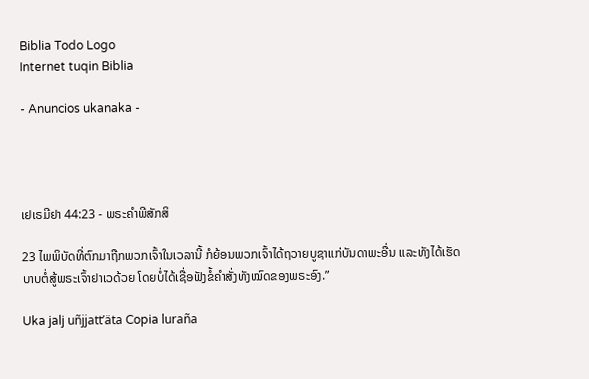Biblia Todo Logo
Internet tuqin Biblia

- Anuncios ukanaka -




ເຢເຣມີຢາ 44:23 - ພຣະຄຳພີສັກສິ

23 ໄພພິບັດທີ່ຕົກມາຖືກພວກເຈົ້າໃນເວລານີ້ ກໍຍ້ອນພວກເຈົ້າໄດ້ຖວາຍບູຊາແກ່ບັນດາພະອື່ນ ແລະທັງໄດ້ເຮັດບາບຕໍ່ສູ້ພຣະເຈົ້າຢາເວດ້ວຍ ໂດຍບໍ່ໄດ້ເຊື່ອຟັງຂໍ້ຄຳສັ່ງທັງໝົດຂອງພຣະອົງ.”

Uka jalj uñjjattʼäta Copia luraña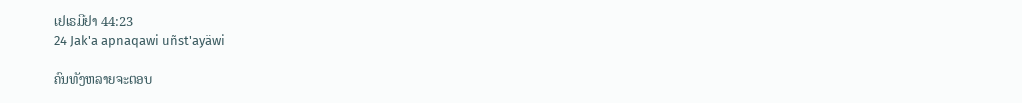ເຢເຣມີຢາ 44:23
24 Jak'a apnaqawi uñst'ayäwi

ຄົນທັງຫລາຍຈະຕອບ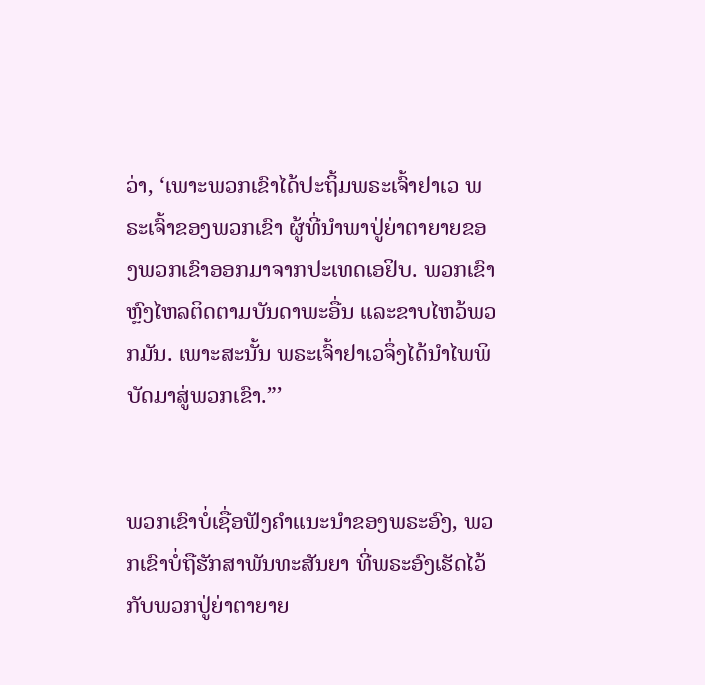ວ່າ, ‘ເພາະພວກເຂົາໄດ້ປະຖິ້ມພຣະເຈົ້າຢາເວ ພຣະເຈົ້າຂອງພວກເຂົາ ຜູ້ທີ່ນຳພາປູ່ຍ່າຕາຍາຍຂອງພວກເຂົາອອກມາຈາກປະເທດເອຢິບ. ພວກເຂົາຫຼົງໄຫລຕິດຕາມບັນດາພະອື່ນ ແລະຂາບໄຫວ້ພວກມັນ. ເພາະສະນັ້ນ ພຣະເຈົ້າຢາເວຈຶ່ງໄດ້ນຳໄພພິບັດມາສູ່ພວກເຂົາ.”’


ພວກເຂົາບໍ່ເຊື່ອຟັງຄຳແນະນຳຂອງພຣະອົງ, ພວກເຂົາບໍ່ຖືຮັກສາພັນທະສັນຍາ ທີ່ພຣະອົງເຮັດໄວ້ກັບພວກປູ່ຍ່າຕາຍາຍ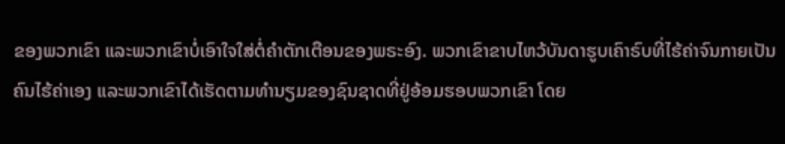ຂອງພວກເຂົາ ແລະພວກເຂົາບໍ່ເອົາໃຈໃສ່ຕໍ່ຄຳຕັກເຕືອນຂອງພຣະອົງ. ພວກເຂົາຂາບໄຫວ້ບັນດາຮູບເຄົາຣົບທີ່ໄຮ້ຄ່າຈົນກາຍເປັນຄົນໄຮ້ຄ່າເອງ ແລະພວກເຂົາໄດ້ເຮັດຕາມທຳນຽມຂອງຊົນຊາດທີ່ຢູ່ອ້ອມຮອບພວກເຂົາ ໂດຍ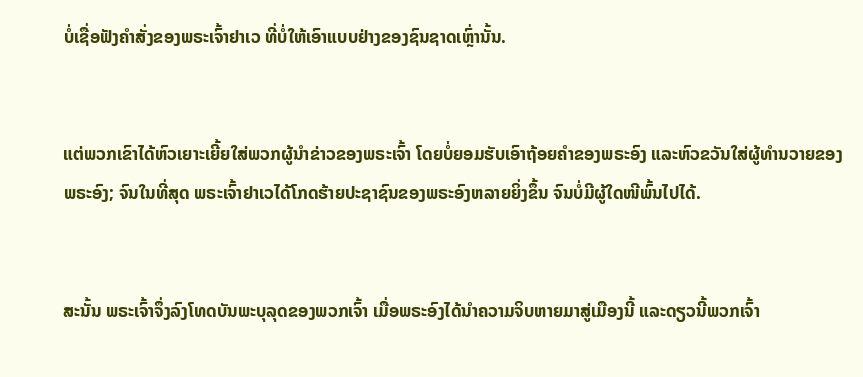ບໍ່ເຊື່ອຟັງຄຳສັ່ງຂອງພຣະເຈົ້າຢາເວ ທີ່ບໍ່ໃຫ້ເອົາແບບຢ່າງຂອງຊົນຊາດເຫຼົ່ານັ້ນ.


ແຕ່ພວກເຂົາໄດ້ຫົວເຍາະເຍີ້ຍໃສ່ພວກຜູ້ນຳຂ່າວຂອງພຣະເຈົ້າ ໂດຍບໍ່ຍອມຮັບເອົາຖ້ອຍຄຳຂອງພຣະອົງ ແລະຫົວຂວັນໃສ່ຜູ້ທຳນວາຍຂອງພຣະອົງ; ຈົນໃນທີ່ສຸດ ພຣະເຈົ້າຢາເວໄດ້ໂກດຮ້າຍປະຊາຊົນຂອງພຣະອົງຫລາຍຍິ່ງຂຶ້ນ ຈົນບໍ່ມີຜູ້ໃດໜີພົ້ນໄປໄດ້.


ສະນັ້ນ ພຣະເຈົ້າຈຶ່ງລົງໂທດບັນພະບຸລຸດຂອງພວກເຈົ້າ ເມື່ອພຣະອົງໄດ້ນຳຄວາມຈິບຫາຍມາສູ່ເມືອງນີ້ ແລະດຽວນີ້ພວກເຈົ້າ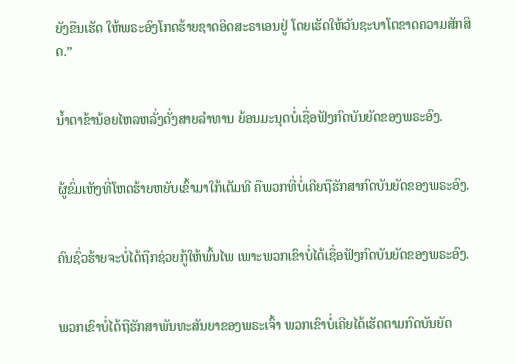ຍັງຂືນເຮັດ ໃຫ້ພຣະອົງໂກດຮ້າຍຊາດອິດສະຣາເອນຢູ່ ໂດຍເຮັດໃຫ້ວັນຊະບາໂຕຂາດຄວາມສັກສິດ.”


ນໍ້າຕາຂ້ານ້ອຍໄຫລຫລັ່ງດັ່ງສາຍລຳທານ ຍ້ອນມະນຸດບໍ່ເຊື່ອຟັງກົດບັນຍັດຂອງພຣະອົງ.


ຜູ້ຂົ່ມເຫັງທີ່ໂຫດຮ້າຍຫຍັບເຂົ້າມາໃກ້ເຕັມທີ ຄືພວກທີ່ບໍ່ເຄີຍຖືຮັກສາກົດບັນຍັດຂອງພຣະອົງ.


ຄົນຊົ່ວຮ້າຍຈະບໍ່ໄດ້ຖືກຊ່ວຍກູ້ໃຫ້ພົ້ນໄພ ເພາະພວກເຂົາບໍ່ໄດ້ເຊື່ອຟັງກົດບັນຍັດຂອງພຣະອົງ.


ພວກເຂົາບໍ່ໄດ້ຖືຮັກສາພັນທະສັນຍາຂອງພຣະເຈົ້າ ພວກເຂົາບໍ່ເຄີຍໄດ້ເຮັດຕາມກົດບັນຍັດ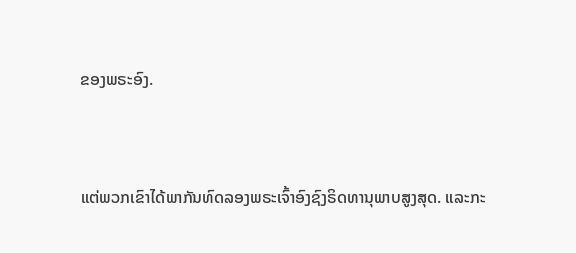ຂອງພຣະອົງ.


ແຕ່ພວກເຂົາໄດ້ພາກັນທົດລອງພຣະເຈົ້າອົງຊົງຣິດທານຸພາບສູງສຸດ. ແລະກະ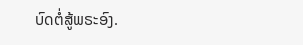ບົດຕໍ່ສູ້ພຣະອົງ.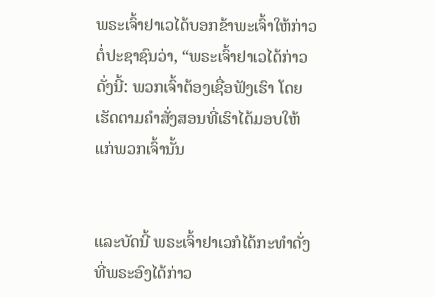ພຣະເຈົ້າຢາເວໄດ້ບອກຂ້າພະເຈົ້າໃຫ້ກ່າວຕໍ່ປະຊາຊົນວ່າ, “ພຣະເຈົ້າຢາເວໄດ້ກ່າວດັ່ງນີ້: ພວກເຈົ້າຕ້ອງເຊື່ອຟັງເຮົາ ໂດຍເຮັດຕາມຄຳສັ່ງສອນທີ່ເຮົາໄດ້ມອບໃຫ້ແກ່ພວກເຈົ້ານັ້ນ


ແລະບັດນີ້ ພຣະເຈົ້າຢາເວກໍໄດ້ກະທຳດັ່ງທີ່ພຣະອົງໄດ້ກ່າວ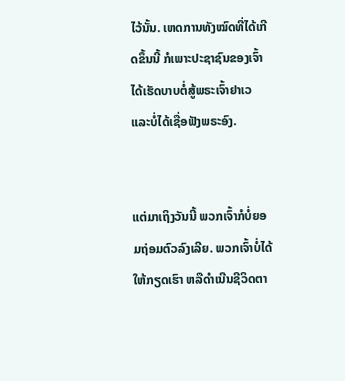ໄວ້ນັ້ນ. ເຫດການທັງໝົດທີ່ໄດ້ເກີດຂຶ້ນນີ້ ກໍເພາະປະຊາຊົນຂອງເຈົ້າໄດ້ເຮັດບາບຕໍ່ສູ້ພຣະເຈົ້າຢາເວ ແລະບໍ່ໄດ້ເຊື່ອຟັງພຣະອົງ.


ແຕ່ມາເຖິງວັນນີ້ ພວກເຈົ້າກໍບໍ່ຍອມຖ່ອມຕົວລົງເລີຍ. ພວກເຈົ້າບໍ່ໄດ້ໃຫ້ກຽດເຮົາ ຫລືດຳເນີນຊີວິດຕາ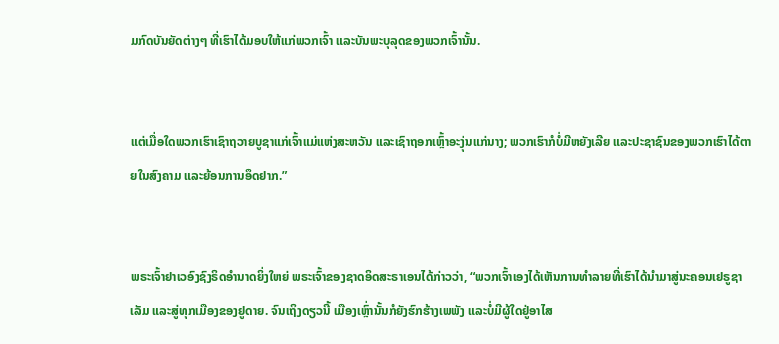ມກົດບັນຍັດຕ່າງໆ ທີ່ເຮົາໄດ້ມອບໃຫ້ແກ່ພວກເຈົ້າ ແລະບັນພະບຸລຸດຂອງພວກເຈົ້ານັ້ນ.


ແຕ່ເມື່ອໃດພວກເຮົາເຊົາຖວາຍບູຊາແກ່ເຈົ້າແມ່ແຫ່ງສະຫວັນ ແລະເຊົາຖອກເຫຼົ້າອະງຸ່ນແກ່ນາງ; ພວກເຮົາກໍບໍ່ມີຫຍັງເລີຍ ແລະປະຊາຊົນຂອງພວກເຮົາໄດ້ຕາຍໃນສົງຄາມ ແລະຍ້ອນການອຶດຢາກ.”


ພຣະເຈົ້າຢາເວອົງຊົງຣິດອຳນາດຍິ່ງໃຫຍ່ ພຣະເຈົ້າຂອງຊາດອິດສະຣາເອນໄດ້ກ່າວວ່າ, “ພວກເຈົ້າເອງໄດ້ເຫັນການທຳລາຍທີ່ເຮົາໄດ້ນຳມາສູ່ນະຄອນເຢຣູຊາເລັມ ແລະສູ່ທຸກເມືອງຂອງຢູດາຍ. ຈົນເຖິງດຽວນີ້ ເມືອງເຫຼົ່ານັ້ນກໍຍັງຮົກຮ້າງເພພັງ ແລະບໍ່ມີຜູ້ໃດຢູ່ອາໄສ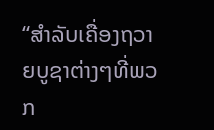“ສຳລັບເຄື່ອງຖວາຍບູຊາຕ່າງໆທີ່ພວກ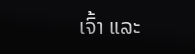ເຈົ້າ ແລະ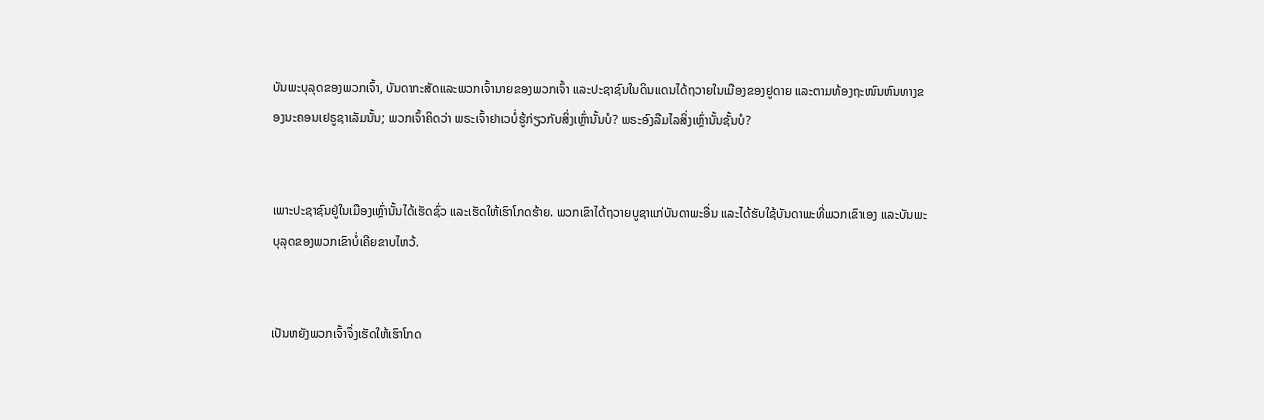ບັນພະບຸລຸດຂອງພວກເຈົ້າ, ບັນດາກະສັດແລະພວກເຈົ້ານາຍຂອງພວກເຈົ້າ ແລະປະຊາຊົນໃນດິນແດນໄດ້ຖວາຍໃນເມືອງຂອງຢູດາຍ ແລະຕາມທ້ອງຖະໜົນຫົນທາງຂອງນະຄອນເຢຣູຊາເລັມນັ້ນ; ພວກເຈົ້າຄິດວ່າ ພຣະເຈົ້າຢາເວບໍ່ຮູ້ກ່ຽວກັບສິ່ງເຫຼົ່ານັ້ນບໍ? ພຣະອົງລືມໄລສິ່ງເຫຼົ່ານັ້ນຊັ້ນບໍ?


ເພາະປະຊາຊົນຢູ່ໃນເມືອງເຫຼົ່ານັ້ນໄດ້ເຮັດຊົ່ວ ແລະເຮັດໃຫ້ເຮົາໂກດຮ້າຍ. ພວກເຂົາໄດ້ຖວາຍບູຊາແກ່ບັນດາພະອື່ນ ແລະໄດ້ຮັບໃຊ້ບັນດາພະທີ່ພວກເຂົາເອງ ແລະບັນພະບຸລຸດຂອງພວກເຂົາບໍ່ເຄີຍຂາບໄຫວ້.


ເປັນຫຍັງພວກເຈົ້າຈຶ່ງເຮັດໃຫ້ເຮົາໂກດ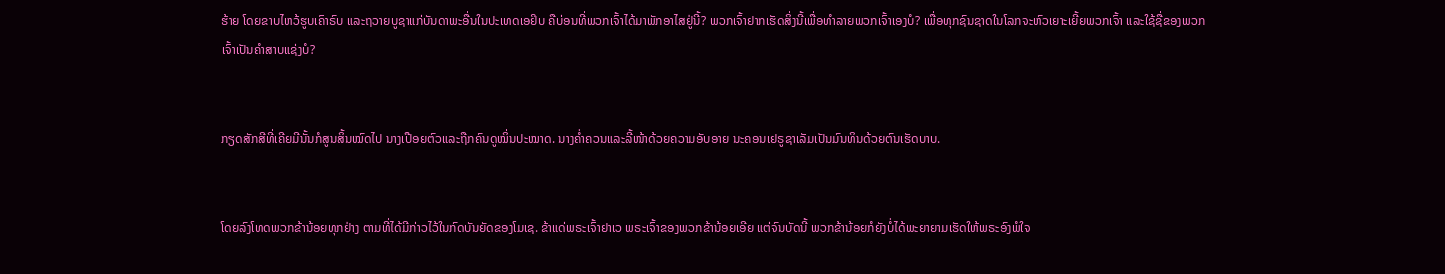ຮ້າຍ ໂດຍຂາບໄຫວ້ຮູບເຄົາຣົບ ແລະຖວາຍບູຊາແກ່ບັນດາພະອື່ນໃນປະເທດເອຢິບ ຄືບ່ອນທີ່ພວກເຈົ້າໄດ້ມາພັກອາໄສຢູ່ນີ້? ພວກເຈົ້າຢາກເຮັດສິ່ງນີ້ເພື່ອທຳລາຍພວກເຈົ້າເອງບໍ? ເພື່ອທຸກຊົນຊາດໃນໂລກຈະຫົວເຍາະເຍີ້ຍພວກເຈົ້າ ແລະໃຊ້ຊື່ຂອງພວກເຈົ້າເປັນຄຳສາບແຊ່ງບໍ?


ກຽດສັກສີທີ່ເຄີຍມີນັ້ນກໍສູນສິ້ນໝົດໄປ ນາງເປືອຍຕົວແລະຖືກຄົນດູໝິ່ນປະໝາດ. ນາງຄໍ່າຄວນແລະລີ້ໜ້າດ້ວຍຄວາມອັບອາຍ ນະຄອນເຢຣູຊາເລັມເປັນມົນທິນດ້ວຍຕົນເຮັດບາບ.


ໂດຍລົງໂທດພວກຂ້ານ້ອຍທຸກຢ່າງ ຕາມທີ່ໄດ້ມີກ່າວໄວ້ໃນກົດບັນຍັດຂອງໂມເຊ. ຂ້າແດ່ພຣະເຈົ້າຢາເວ ພຣະເຈົ້າຂອງພວກຂ້ານ້ອຍເອີຍ ແຕ່ຈົນບັດນີ້ ພວກຂ້ານ້ອຍກໍຍັງບໍ່ໄດ້ພະຍາຍາມເຮັດໃຫ້ພຣະອົງພໍໃຈ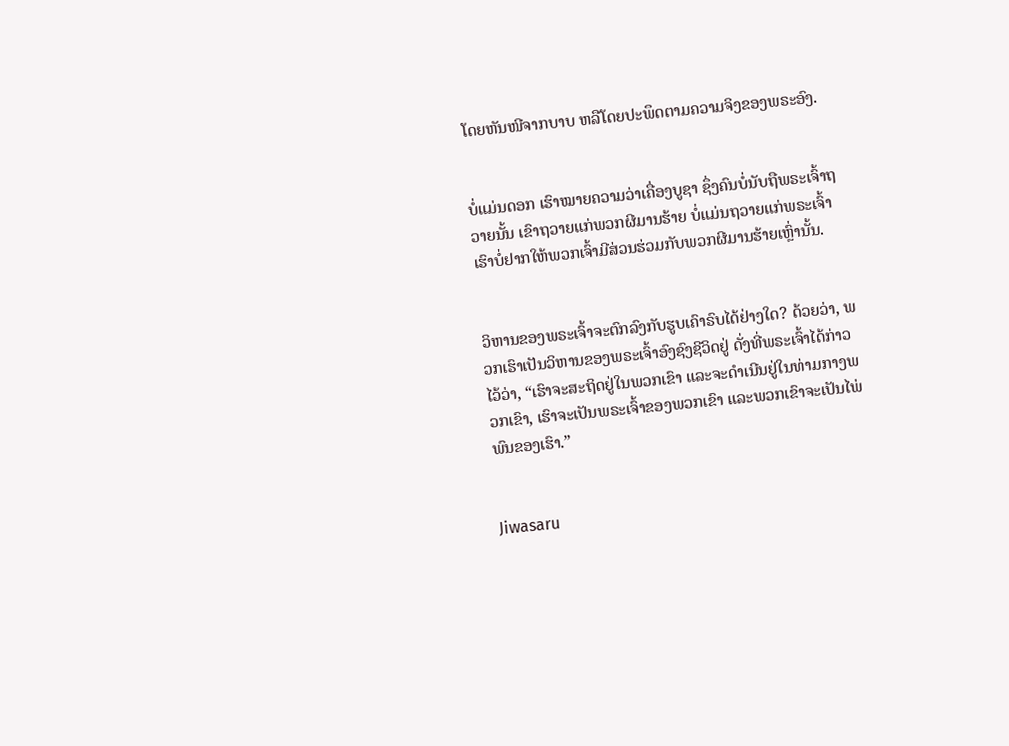ໂດຍຫັນໜີຈາກບາບ ຫລືໂດຍປະພຶດຕາມຄວາມຈິງຂອງພຣະອົງ.


ບໍ່ແມ່ນດອກ ເຮົາໝາຍຄວາມວ່າເຄື່ອງບູຊາ ຊຶ່ງຄົນບໍ່ນັບຖືພຣະເຈົ້າຖວາຍນັ້ນ ເຂົາຖວາຍແກ່ພວກຜີມານຮ້າຍ ບໍ່ແມ່ນຖວາຍແກ່ພຣະເຈົ້າ ເຮົາບໍ່ຢາກໃຫ້ພວກເຈົ້າມີສ່ວນຮ່ວມກັບພວກຜີມານຮ້າຍເຫຼົ່ານັ້ນ.


ວິຫານຂອງພຣະເຈົ້າຈະຕົກລົງກັບຮູບເຄົາຣົບໄດ້ຢ່າງໃດ? ດ້ວຍວ່າ, ພວກເຮົາເປັນວິຫານຂອງພຣະເຈົ້າອົງຊົງຊີວິດຢູ່ ດັ່ງທີ່ພຣະເຈົ້າໄດ້ກ່າວໄວ້ວ່າ, “ເຮົາຈະສະຖິດຢູ່ໃນພວກເຂົາ ແລະຈະດຳເນີນຢູ່ໃນທ່າມກາງພວກເຂົາ, ເຮົາຈະເປັນພຣະເຈົ້າຂອງພວກເຂົາ ແລະພວກເຂົາຈະເປັນໄພ່ພົນຂອງເຮົາ.”


Jiwasaru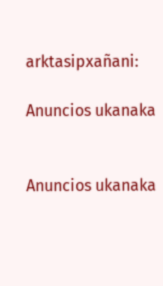arktasipxañani:

Anuncios ukanaka


Anuncios ukanaka